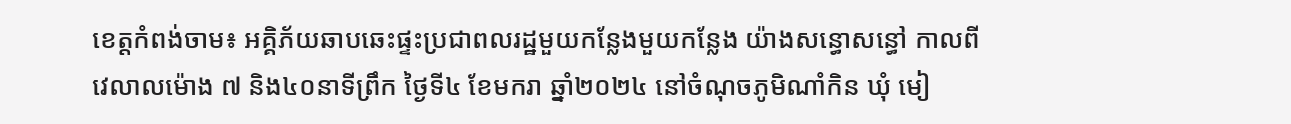ខេត្តកំពង់ចាម៖ អគ្គិភ័យឆាបឆេះផ្ទះប្រជាពលរដ្ឋមួយកន្លែងមួយកន្លែង យ៉ាងសន្ធោសន្ធៅ កាលពីវេលាលម៉ោង ៧ និង៤០នាទីព្រឹក ថ្ងៃទី៤ ខែមករា ឆ្នាំ២០២៤ នៅចំណុចភូមិណាំកិន ឃុំ មៀ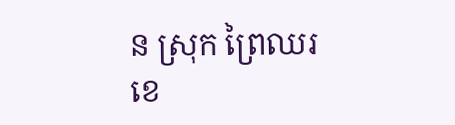ន ស្រុក ព្រៃឈរ ខេ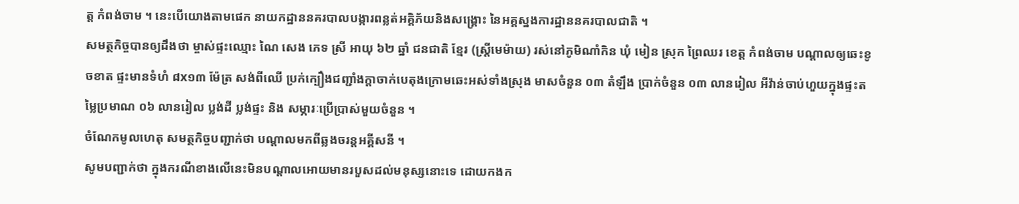ត្ត កំពង់ចាម ។ នេះបើយោងតាមផេក នាយកដ្ឋាននគរបាលបង្ការពន្លត់អគ្គិភ័យនិងសង្គ្រោះ នៃអគ្គស្នងការដ្ឋាននគរបាលជាតិ ។
សមត្ថកិច្ចបានឲ្យដឹងថា ម្ចាស់ផ្ទះឈ្មោះ ណៃ សេង ភេទ ស្រី អាយុ ៦២ ឆ្នាំ ជនជាតិ ខ្មែរ (ស្រ្តីមេម៉ាយ) រស់នៅភូមិណាំកិន ឃុំ មៀន ស្រុក ព្រៃឈរ ខេត្ត កំពង់ចាម បណ្តាលឲ្យឆេះខូចខាត ផ្ទះមានទំហំ ៨x១៣ ម៉ែត្រ សង់ពីឈើ ប្រក់ក្បឿងជញ្ជាំងក្តាចាក់បេតុងក្រោមឆេះអស់ទាំងស្រុង មាសចំនួន ០៣ តំឡឹង ប្រាក់ចំនួន ០៣ លានរៀល អីវ៉ាន់ចាប់ហួយក្នុងផ្ទះតម្លៃប្រមាណ ០៦ លានរៀល ប្លង់ដី ប្លង់ផ្ទះ និង សម្ភារៈប្រើប្រាស់មួយចំនួន ។
ចំណែកមូលហេតុ សមត្ថកិច្ចបញ្ជាក់ថា បណ្តាលមកពីឆ្លងចរន្តអគ្គីសនី ។
សូមបញ្ជាក់ថា ក្នុងករណីខាងលើនេះមិនបណ្ដាលអោយមានរបួសដល់មនុស្សនោះទេ ដោយកងក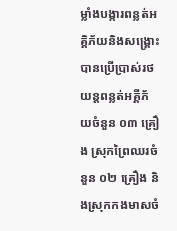ម្លាំងបង្ការពន្លត់អគ្គិភ័យនិងសង្គ្រោះបានប្រើប្រាស់រថយន្ដពន្លត់អគ្គីភ័យចំនួន ០៣ គ្រឿង ស្រុកព្រៃឈរចំនួន ០២ គ្រឿង និងស្រុកកងមាសចំ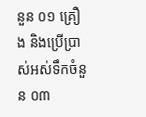នួន ០១ គ្រឿង និងប្រើប្រាស់អស់ទឹកចំនួន ០៣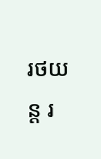រថយន្ត រ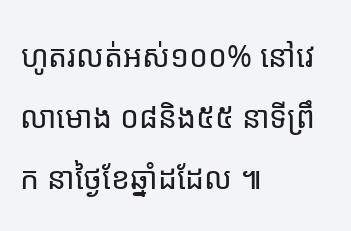ហូតរលត់អស់១០០% នៅវេលាមោង ០៨និង៥៥ នាទីព្រឹក នាថ្ងៃខែឆ្នាំដដែល ៕